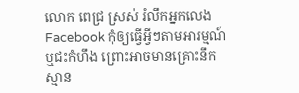លោក ពេជ្រ ស្រស់ រំលឹកអ្នកលេង Facebook កុំឲ្យធ្វើអ្វីៗតាមអារម្មណ៍ ឬជះកំហឹង ព្រោះអាចមានគ្រោះនឹកស្មាន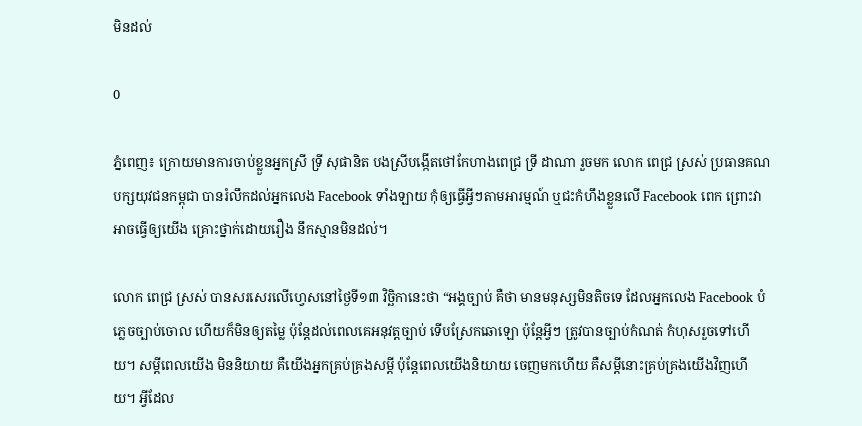មិនដល់

0

ភ្នំពេញ៖ ក្រោយមានការចាប់ខ្លួនអ្នកស្រី ទ្រី សុផានិត បងស្រីបង្កេីតថៅកែហាងពេជ្រ ទ្រី ដាណា រួចមក លោក ពេជ្រ ស្រស់ ប្រធានគណបក្សយុវជនកម្ពុជា បានរំលឹកដល់អ្នកលេង Facebook ទាំងឡាយ កុំឲ្យធ្វើអ្វីៗតាមអារម្មណ៍ ឬជះកំហឹងខ្លួនលើ Facebook ពេក ព្រោះវាអាចធ្វើឲ្យយើង គ្រោះថ្នាក់ដោយរឿង នឹកស្មានមិនដល់។

លោក ពេជ្រ ស្រស់ បានសរសេរលេីហ្វេសនៅថ្ងៃទី១៣ វិច្ឆិកានេះថា “អង្គច្បាប់ គឺថា មានមនុស្សមិនតិចទេ ដែលអ្នកលេង Facebook បំភ្លេចច្បាប់ចោល ហើយក៏មិនឲ្យតម្លៃ ប៉ុន្តែដល់ពេលគេអនុវត្តច្បាប់ ទើបស្រែកឆោឡោ ប៉ុន្តែអ្វីៗ ត្រូវបានច្បាប់កំណត់ កំហុសរួចទៅហើយ។ សម្តីពេលយើង មិននិយាយ គឺយើងអ្នកគ្រប់គ្រងសម្តី ប៉ុន្តែពេលយើងនិយាយ ចេញមកហើយ គឺសម្តីនោះគ្រប់គ្រងយើងវិញហើយ។ អ្វីដែល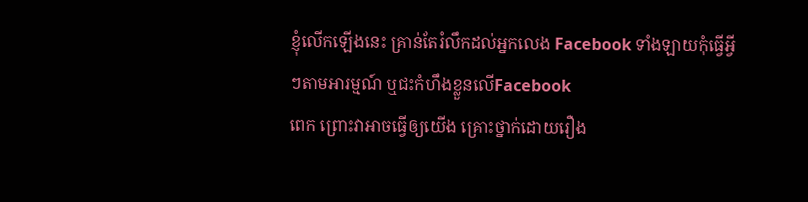ខ្ញុំលើកឡើងនេះ គ្រាន់តែរំលឹកដល់អ្នកលេង Facebook ទាំងឡាយកុំធ្វើអ្វីៗតាមអារម្មណ៍ ឬជះកំហឹងខ្លួនលើFacebook
ពេក ព្រោះវាអាចធ្វើឲ្យយើង គ្រោះថ្នាក់ដោយរឿង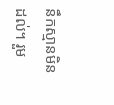នឹកស្មានមិនដល់។ រួម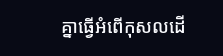គ្នាធ្វើអំពើកុសលដើ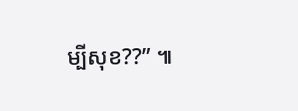ម្បីសុខ??” ៕